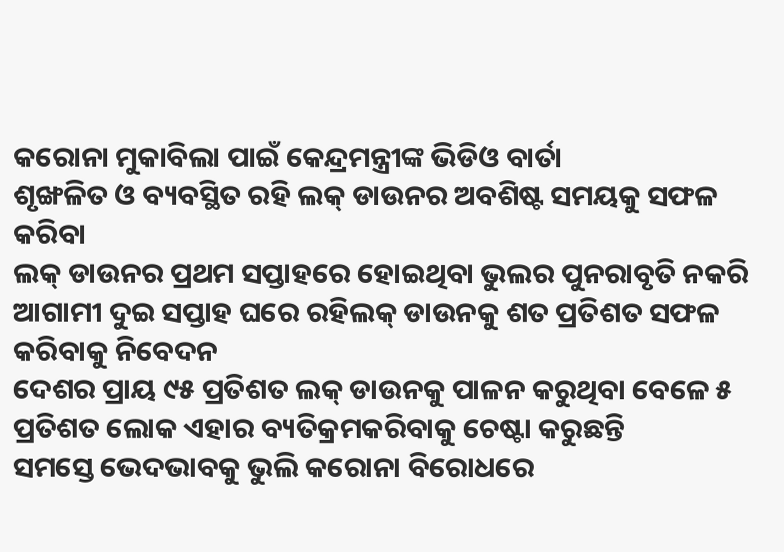କରୋନା ମୁକାବିଲା ପାଇଁ କେନ୍ଦ୍ରମନ୍ତ୍ରୀଙ୍କ ଭିଡିଓ ବାର୍ତା
ଶୃଙ୍ଖଳିତ ଓ ବ୍ୟବସ୍ଥିତ ରହି ଲକ୍ ଡାଉନର ଅବଶିଷ୍ଟ ସମୟକୁ ସଫଳ କରିବା
ଲକ୍ ଡାଉନର ପ୍ରଥମ ସପ୍ତାହରେ ହୋଇଥିବା ଭୁଲର ପୁନରାବୃତି ନକରି ଆଗାମୀ ଦୁଇ ସପ୍ତାହ ଘରେ ରହିଲକ୍ ଡାଉନକୁ ଶତ ପ୍ରତିଶତ ସଫଳ କରିବାକୁ ନିବେଦନ
ଦେଶର ପ୍ରାୟ ୯୫ ପ୍ରତିଶତ ଲକ୍ ଡାଉନକୁ ପାଳନ କରୁଥିବା ବେଳେ ୫ ପ୍ରତିଶତ ଲୋକ ଏହାର ବ୍ୟତିକ୍ରମକରିବାକୁ ଚେଷ୍ଟା କରୁଛନ୍ତି
ସମସ୍ତେ ଭେଦଭାବକୁ ଭୁଲି କରୋନା ବିରୋଧରେ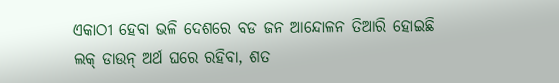ଏକାଠୀ ହେବା ଭଳି ଦେଶରେ ବଡ ଜନ ଆନ୍ଦୋଳନ ତିଆରି ହୋଇଛି
ଲକ୍ ଡାଉନ୍ ଅର୍ଥ ଘରେ ରହିବା, ଶତ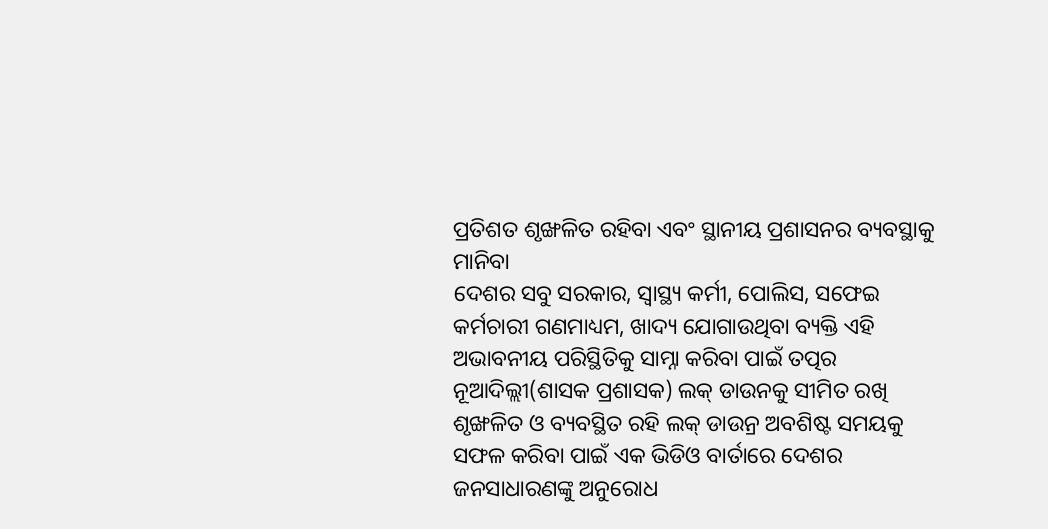ପ୍ରତିଶତ ଶୃଙ୍ଖଳିତ ରହିବା ଏବଂ ସ୍ଥାନୀୟ ପ୍ରଶାସନର ବ୍ୟବସ୍ଥାକୁ ମାନିବା
ଦେଶର ସବୁ ସରକାର, ସ୍ୱାସ୍ଥ୍ୟ କର୍ମୀ, ପୋଲିସ, ସଫେଇ କର୍ମଚାରୀ ଗଣମାଧ୍ୟମ, ଖାଦ୍ୟ ଯୋଗାଉଥିବା ବ୍ୟକ୍ତି ଏହି ଅଭାବନୀୟ ପରିସ୍ଥିତିକୁ ସାମ୍ନା କରିବା ପାଇଁ ତତ୍ପର
ନୂଆଦିଲ୍ଲୀ(ଶାସକ ପ୍ରଶାସକ) ଲକ୍ ଡାଉନକୁ ସୀମିତ ରଖି ଶୃଙ୍ଖଳିତ ଓ ବ୍ୟବସ୍ଥିତ ରହି ଲକ୍ ଡାଉନ୍ର ଅବଶିଷ୍ଟ ସମୟକୁ ସଫଳ କରିବା ପାଇଁ ଏକ ଭିଡିଓ ବାର୍ତାରେ ଦେଶର ଜନସାଧାରଣଙ୍କୁ ଅନୁରୋଧ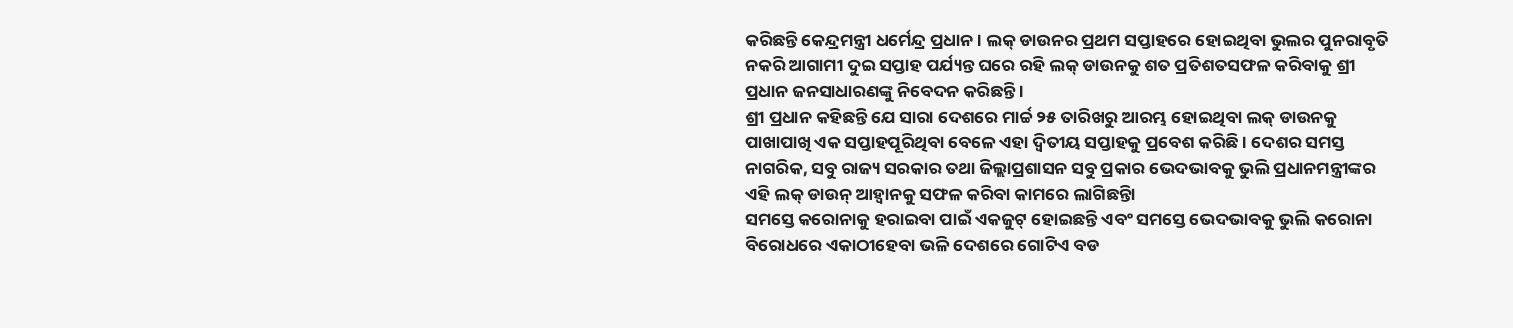କରିଛନ୍ତି କେନ୍ଦ୍ରମନ୍ତ୍ରୀ ଧର୍ମେନ୍ଦ୍ର ପ୍ରଧାନ । ଲକ୍ ଡାଉନର ପ୍ରଥମ ସପ୍ତାହରେ ହୋଇଥିବା ଭୁଲର ପୁନରାବୃତି ନକରି ଆଗାମୀ ଦୁଇ ସପ୍ତାହ ପର୍ଯ୍ୟନ୍ତ ଘରେ ରହି ଲକ୍ ଡାଉନକୁ ଶତ ପ୍ରତିଶତସଫଳ କରିବାକୁ ଶ୍ରୀ ପ୍ରଧାନ ଜନସାଧାରଣଙ୍କୁ ନିବେଦନ କରିଛନ୍ତି ।
ଶ୍ରୀ ପ୍ରଧାନ କହିଛନ୍ତି ଯେ ସାରା ଦେଶରେ ମାର୍ଚ୍ଚ ୨୫ ତାରିଖରୁ ଆରମ୍ଭ ହୋଇଥିବା ଲକ୍ ଡାଉନକୁ ପାଖାପାଖି ଏକ ସପ୍ତାହପୂରିଥିବା ବେଳେ ଏହା ଦ୍ୱିତୀୟ ସପ୍ତାହକୁ ପ୍ରବେଶ କରିଛି । ଦେଶର ସମସ୍ତ ନାଗରିକ, ସବୁ ରାଜ୍ୟ ସରକାର ତଥା ଜିଲ୍ଲାପ୍ରଶାସନ ସବୁ ପ୍ରକାର ଭେଦଭାବକୁ ଭୁଲି ପ୍ରଧାନମନ୍ତ୍ରୀଙ୍କର ଏହି ଲକ୍ ଡାଉନ୍ ଆହ୍ୱାନକୁ ସଫଳ କରିବା କାମରେ ଲାଗିଛନ୍ତିା
ସମସ୍ତେ କରୋନାକୁ ହରାଇବା ପାଇଁ ଏକଜୁଟ୍ ହୋଇଛନ୍ତି ଏବଂ ସମସ୍ତେ ଭେଦଭାବକୁ ଭୁଲି କରୋନା ବିରୋଧରେ ଏକାଠୀହେବା ଭଳି ଦେଶରେ ଗୋଟିଏ ବଡ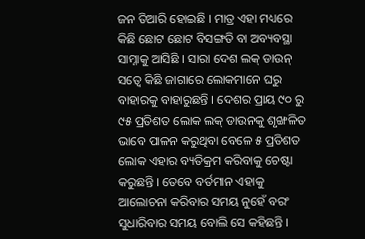ଜନ ତିଆରି ହୋଇଛି । ମାତ୍ର ଏହା ମଧ୍ୟରେ କିଛି ଛୋଟ ଛୋଟ ବିସଙ୍ଗତି ବା ଅବ୍ୟବସ୍ଥା ସାମ୍ନାକୁ ଆସିଛି । ସାରା ଦେଶ ଲକ୍ ଡାଉନ୍ ସତ୍ୱେ କିଛି ଜାଗାରେ ଲୋକମାନେ ଘରୁ ବାହାରକୁ ବାହାରୁଛନ୍ତି । ଦେଶର ପ୍ରାୟ ୯୦ ରୁ ୯୫ ପ୍ରତିଶତ ଲୋକ ଲକ୍ ଡାଉନକୁ ଶୃଙ୍ଖଳିତ ଭାବେ ପାଳନ କରୁଥିବା ବେଳେ ୫ ପ୍ରତିଶତ ଲୋକ ଏହାର ବ୍ୟତିକ୍ରମ କରିବାକୁ ଚେଷ୍ଟା କରୁଛନ୍ତି । ତେବେ ବର୍ତମାନ ଏହାକୁ ଆଲୋଚନା କରିବାର ସମୟ ନୁହେଁ ବରଂ ସୁଧାରିବାର ସମୟ ବୋଲି ସେ କହିଛନ୍ତି ।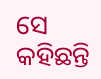ସେ କହିଛନ୍ତି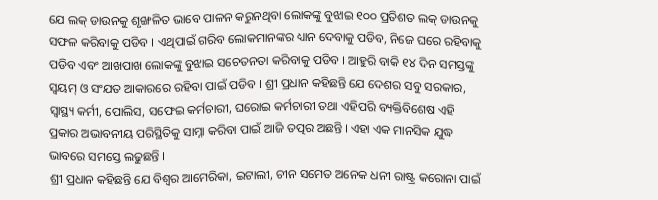ଯେ ଲକ୍ ଡାଉନକୁ ଶୃଙ୍ଖଳିତ ଭାବେ ପାଳନ କରୁନଥିବା ଲୋକଙ୍କୁ ବୁଝାଇ ୧୦୦ ପ୍ରତିଶତ ଲକ୍ ଡାଉନକୁ ସଫଳ କରିବାକୁ ପଡିବ । ଏଥିପାଇଁ ଗରିବ ଲୋକମାନଙ୍କର ଧ୍ୟାନ ଦେବାକୁ ପଡିବ, ନିଜେ ଘରେ ରହିବାକୁ ପଡିବ ଏବଂ ଆଖପାଖ ଲୋକଙ୍କୁ ବୁଝାଇ ସଚେତନତା କରିବାକୁ ପଡିବ । ଆହୁରି ବାକି ୧୪ ଦିନ ସମସ୍ତଙ୍କୁ ସ୍ୱୟମ୍ ଓ ସଂଯତ ଆକାରରେ ରହିବା ପାଇଁ ପଡିବ । ଶ୍ରୀ ପ୍ରଧାନ କହିଛନ୍ତି ଯେ ଦେଶର ସବୁ ସରକାର, ସ୍ୱାସ୍ଥ୍ୟ କର୍ମୀ, ପୋଲିସ, ସଫେଇ କର୍ମଚାରୀ, ଘରୋଇ କର୍ମଚାରୀ ତଥା ଏହିପରି ବ୍ୟକ୍ତିବିଶେଷ ଏହି ପ୍ରକାର ଅଭାବନୀୟ ପରିସ୍ଥିତିକୁ ସାମ୍ନା କରିବା ପାଇଁ ଆଜି ତତ୍ପର ଅଛନ୍ତି । ଏହା ଏକ ମାନସିକ ଯୁଦ୍ଧ ଭାବରେ ସମସ୍ତେ ଲଢୁଛନ୍ତି ।
ଶ୍ରୀ ପ୍ରଧାନ କହିଛନ୍ତି ଯେ ବିଶ୍ୱର ଆମେରିକା, ଇଟାଲୀ, ଚୀନ ସମେତ ଅନେକ ଧନୀ ରାଷ୍ଟ୍ର କରୋନା ପାଇଁ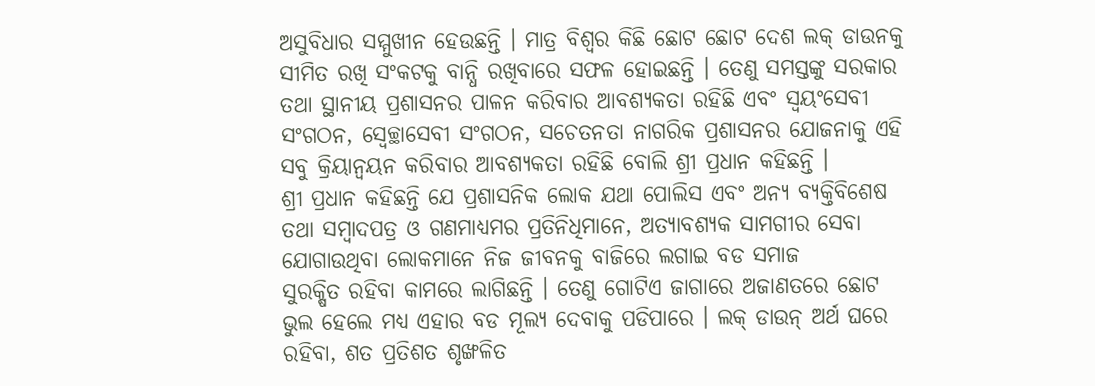ଅସୁବିଧାର ସମ୍ମୁଖୀନ ହେଉଛନ୍ତି । ମାତ୍ର ବିଶ୍ୱର କିଛି ଛୋଟ ଛୋଟ ଦେଶ ଲକ୍ ଡାଉନକୁ ସୀମିତ ରଖି ସଂକଟକୁ ବାନ୍ଧି ରଖିବାରେ ସଫଳ ହୋଇଛନ୍ତି । ତେଣୁ ସମସ୍ତଙ୍କୁ ସରକାର ତଥା ସ୍ଥାନୀୟ ପ୍ରଶାସନର ପାଳନ କରିବାର ଆବଶ୍ୟକତା ରହିଛି ଏବଂ ସ୍ୱୟଂସେବୀ ସଂଗଠନ, ସ୍ୱେଚ୍ଛାସେବୀ ସଂଗଠନ, ସଚେତନତା ନାଗରିକ ପ୍ରଶାସନର ଯୋଜନାକୁ ଏହି ସବୁ କ୍ରିୟାନ୍ୱୟନ କରିବାର ଆବଶ୍ୟକତା ରହିଛି ବୋଲି ଶ୍ରୀ ପ୍ରଧାନ କହିଛନ୍ତି ।
ଶ୍ରୀ ପ୍ରଧାନ କହିଛନ୍ତି ଯେ ପ୍ରଶାସନିକ ଲୋକ ଯଥା ପୋଲିସ ଏବଂ ଅନ୍ୟ ବ୍ୟକ୍ତିବିଶେଷ ତଥା ସମ୍ବାଦପତ୍ର ଓ ଗଣମାଧ୍ୟମର ପ୍ରତିନିଧିମାନେ, ଅତ୍ୟାବଶ୍ୟକ ସାମଗୀର ସେବା ଯୋଗାଉଥିବା ଲୋକମାନେ ନିଜ ଜୀବନକୁ ବାଜିରେ ଲଗାଇ ବଡ ସମାଜ
ସୁରକ୍ଷିତ ରହିବା କାମରେ ଲାଗିଛନ୍ତି । ତେଣୁ ଗୋଟିଏ ଜାଗାରେ ଅଜାଣତରେ ଛୋଟ ଭୁଲ ହେଲେ ମଧ୍ୟ ଏହାର ବଡ ମୂଲ୍ୟ ଦେବାକୁ ପଡିପାରେ । ଲକ୍ ଡାଉନ୍ ଅର୍ଥ ଘରେ ରହିବା, ଶତ ପ୍ରତିଶତ ଶୃଙ୍ଖଳିତ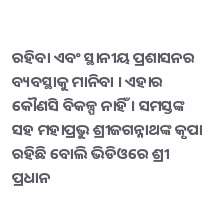ରହିବା ଏବଂ ସ୍ଥାନୀୟ ପ୍ରଶାସନର ବ୍ୟବସ୍ଥାକୁ ମାନିବା । ଏହାର କୌଣସି ବିକଳ୍ପ ନାହିଁ । ସମସ୍ତଙ୍କ ସହ ମହାପ୍ରଭୁ ଶ୍ରୀଜଗନ୍ନାଥଙ୍କ କୃପା ରହିଛି ବୋଲି ଭିଡିଓରେ ଶ୍ରୀ ପ୍ରଧାନ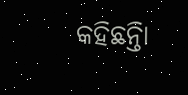କହିଛନ୍ତିା